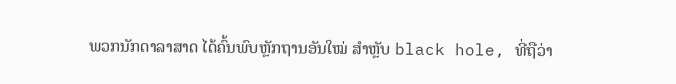ພວກນັກດາລາສາດ ໄດ້ຄົ້ນພົບຫຼັກຖານອັນໃໝ່ ສຳຫຼັບ black hole, ທີ່ຖືວ່າ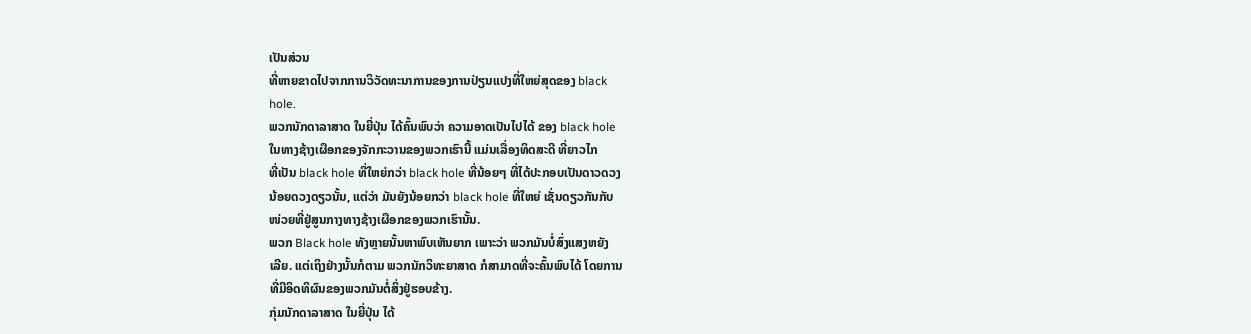ເປັນສ່ວນ
ທີ່ຫາຍຂາດໄປຈາກການວິວັດທະນາການຂອງການປ່ຽນແປງທີ່ໃຫຍ່ສຸດຂອງ black
hole.
ພວກນັກດາລາສາດ ໃນຍີ່ປຸ່ນ ໄດ້ຄົ້ນພົບວ່າ ຄວາມອາດເປັນໄປໄດ້ ຂອງ black hole
ໃນທາງຊ້າງເຜືອກຂອງຈັກກະວານຂອງພວກເຮົານີ້ ແມ່ນເລື່ອງທິດສະດີ ທີ່ຍາວໄກ
ທີ່ເປັນ black hole ທີ່ໃຫຍ່ກວ່າ black hole ທີ່ນ້ອຍໆ ທີ່ໄດ້ປະກອບເປັນດາວດວງ
ນ້ອຍດວງດຽວນັ້ນ, ແຕ່ວ່າ ມັນຍັງນ້ອຍກວ່າ black hole ທີ່ໃຫຍ່ ເຊັ່ນດຽວກັນກັບ
ໜ່ວຍທີ່ຢູ່ສູນກາງທາງຊ້າງເຜືອກຂອງພວກເຮົານັ້ນ.
ພວກ Black hole ທັງຫຼາຍນັ້ນຫາພົບເຫັນຍາກ ເພາະວ່າ ພວກມັນບໍ່ສົ່ງແສງຫຍັງ
ເລີຍ. ແຕ່ເຖິງຢ່າງນັ້ນກໍຕາມ ພວກນັກວິທະຍາສາດ ກໍສາມາດທີ່ຈະຄົ້ນພົບໄດ້ ໂດຍການ
ທີ່ມີອິດທິຜົນຂອງພວກມັນຕໍ່ສິ່ງຢູ່ຮອບຂ້າງ.
ກຸ່ມນັກດາລາສາດ ໃນຍີ່ປຸ່ນ ໄດ້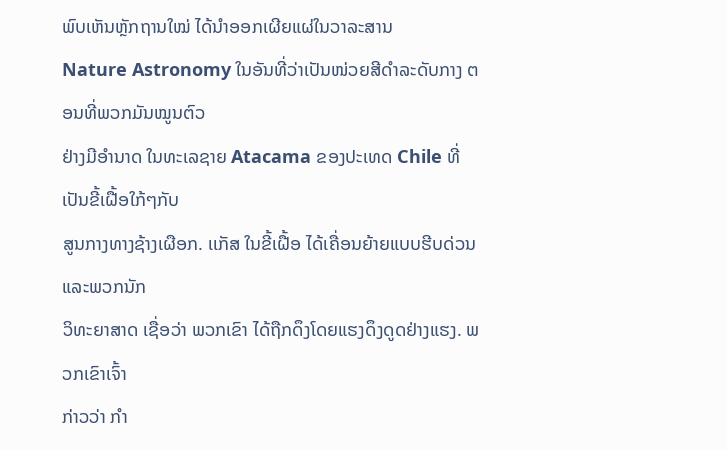ພົບເຫັນຫຼັກຖານໃໝ່ ໄດ້ນຳອອກເຜີຍແຜ່ໃນວາລະສານ
Nature Astronomy ໃນອັນທີ່ວ່າເປັນໜ່ວຍສີດຳລະດັບກາງ ຕອນທີ່ພວກມັນໝູນຕົວ
ຢ່າງມີອຳນາດ ໃນທະເລຊາຍ Atacama ຂອງປະເທດ Chile ທີ່ເປັນຂີ້ເຝື້ອໃກ້ໆກັບ
ສູນກາງທາງຊ້າງເຜືອກ. ເເກັສ ໃນຂີ້ເຝື້ອ ໄດ້ເຄື່ອນຍ້າຍແບບຮີບດ່ວນ ແລະພວກນັກ
ວິທະຍາສາດ ເຊື່ອວ່າ ພວກເຂົາ ໄດ້ຖືກດຶງໂດຍແຮງດຶງດູດຢ່າງແຮງ. ພວກເຂົາເຈົ້າ
ກ່າວວ່າ ກຳ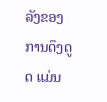ລັງຂອງການດຶງດູດ ແມ່ນ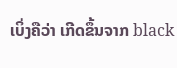ເບິ່ງຄືວ່າ ເກີດຂຶ້ນຈາກ black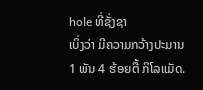hole ທີ່ຊັ່ງຊາ
ເບິ່ງວ່າ ມີຄວາມກວ້າງປະມານ1 ພັນ 4 ຮ້ອຍຕື້ ກິໂລແມັດ.